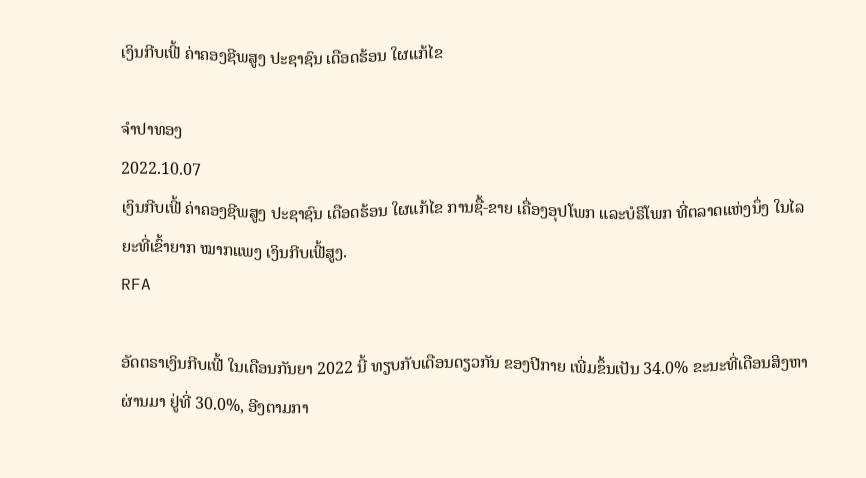ເງິນກີບເຟີ້ ຄ່າຄອງຊີພສູງ ປະຊາຊົນ ເດືອດຮ້ອນ ໃຜແກ້ໄຂ

ຈຳປາທອງ
2022.10.07
ເງິນກີບເຟີ້ ຄ່າຄອງຊີພສູງ ປະຊາຊົນ ເດືອດຮ້ອນ ໃຜແກ້ໄຂ ການຊື້-ຂາຍ ເຄື່ອງອຸປໂພກ ແລະບໍຣິໂພກ ທີ່ຕລາດແຫ່ງນຶ່ງ ໃນໄລຍະທີ່ເຂົ້າຍາກ ໝາກແພງ ເງິນກີບເຟີ້ສູງ.
RFA

ອັດຕຣາເງິນກີບເຟີ້ ໃນເດືອນກັນຍາ 2022 ນີ້ ທຽບກັບເດືອນດຽວກັນ ຂອງປີກາຍ ເພີ່ມຂຶ້ນເປັນ 34.0% ຂະນະທີ່ເດືອນສິງຫາ ຜ່ານມາ ຢູ່ທີ່ 30.0%, ອີງຕາມກາ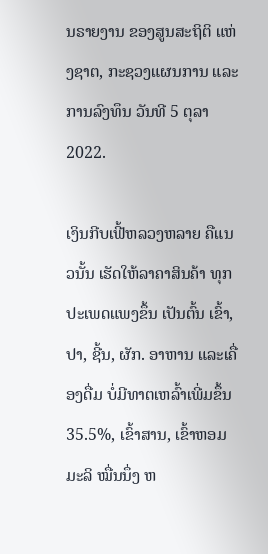ນຣາຍງານ ຂອງສູນສະຖິຕິ ແຫ່ງຊາຕ, ກະຊວງແຜນການ ແລະ ການລົງທຶນ ວັນທີ 5 ຕຸລາ 2022.

ເງິນກີບເຟີ້ຫລວງຫລາຍ ຄືແນວນັ້ນ ເຮັດໃຫ້ລາຄາສິນຄ້າ ທຸກປະເພດແພງຂຶ້ນ ເປັນຕົ້ນ ເຂົ້າ, ປາ, ຊີ້ນ, ຜັກ. ອາຫານ ແລະເຄື່ອງດື່ມ ບໍ່ມີທາຕເຫລົ້າເພີ່ມຂຶ້ນ 35.5%, ເຂົ້າສານ, ເຂົ້າຫອມມະລິ ໝື່ນນຶ່ງ ຫ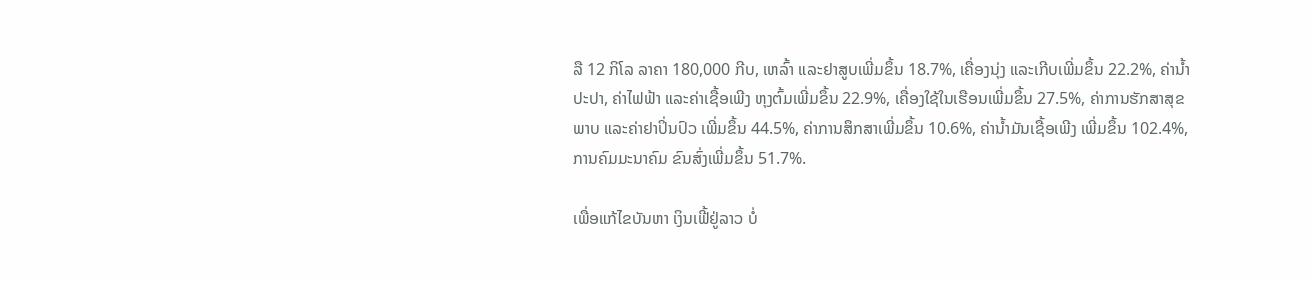ລື 12 ກິໂລ ລາຄາ 180,000 ກີບ, ເຫລົ້າ ແລະຢາສູບເພີ່ມຂຶ້ນ 18.7%, ເຄື່ອງນຸ່ງ ແລະເກີບເພີ່ມຂຶ້ນ 22.2%, ຄ່ານໍ້າປະປາ, ຄ່າໄຟຟ້າ ແລະຄ່າເຊື້ອເພີງ ຫຸງຕົ້ມເພີ່ມຂຶ້ນ 22.9%, ເຄື່ອງໃຊ້ໃນເຮືອນເພີ່ມຂຶ້ນ 27.5%, ຄ່າການຮັກສາສຸຂພາບ ແລະຄ່າຢາປິ່ນປົວ ເພີ່ມຂຶ້ນ 44.5%, ຄ່າການສຶກສາເພີ່ມຂຶ້ນ 10.6%, ຄ່ານໍ້າມັນເຊື້ອເພີງ ເພີ່ມຂຶ້ນ 102.4%, ການຄົມມະນາຄົມ ຂົນສົ່ງເພີ່ມຂຶ້ນ 51.7%.

ເພື່ອແກ້ໄຂບັນຫາ ເງິນເຟີ້ຢູ່ລາວ ບໍ່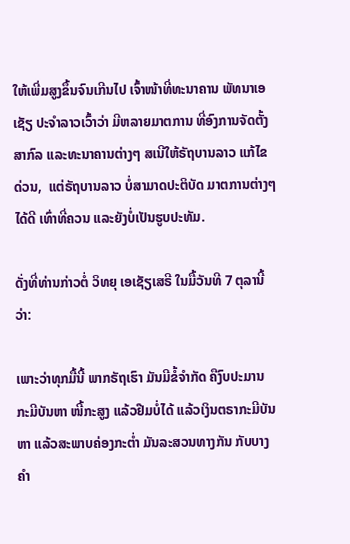ໃຫ້ເພີ່ມສູງຂຶ້ນຈົນເກີນໄປ ເຈົ້າໜ້າທີ່ທະນາຄານ ພັທນາເອເຊັຽ ປະຈໍາລາວເວົ້າວ່າ ມີຫລາຍມາຕການ ທີ່ອົງການຈັດຕັ້ງສາກົລ ແລະທະນາຄານຕ່າງໆ ສເນີໃຫ້ຣັຖບານລາວ ແກ້ໄຂດ່ວນ,  ແຕ່ຣັຖບານລາວ ບໍ່ສາມາດປະຕິບັດ ມາຕການຕ່າງໆໄດ້ດີ ເທົ່າທີ່ຄວນ ແລະຍັງບໍ່ເປັນຮູບປະທັມ.

ດັ່ງທີ່ທ່ານກ່າວຕໍ່ ວິທຍຸ ເອເຊັຽເສຣີ ໃນມື້ວັນທີ 7 ຕຸລານີ້ວ່າ:

ເພາະວ່າທຸກມື້ນີ້ ພາກຣັຖເຮົາ ມັນມີຂໍ້ຈໍາກັດ ຄືງົບປະມານ ກະມີບັນຫາ ໜີ້ກະສູງ ແລ້ວຢືມບໍ່ໄດ້ ແລ້ວເງິນຕຣາກະມີບັນຫາ ແລ້ວສະພາບຄ່ອງກະຕໍ່າ ມັນລະສວນທາງກັນ ກັບບາງຄໍາ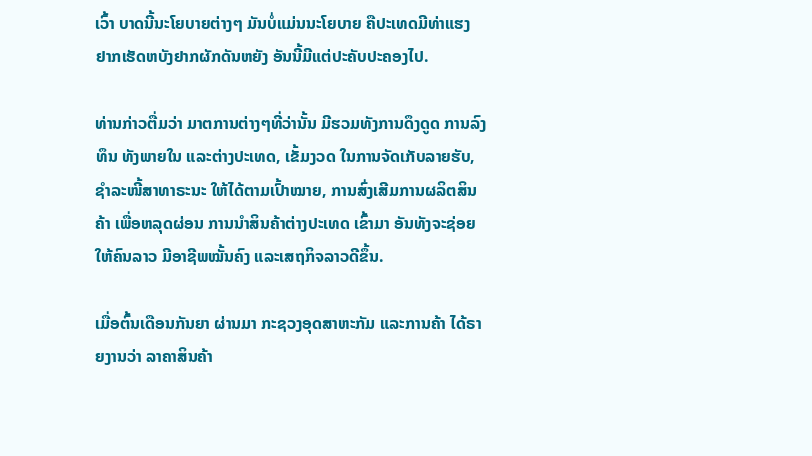ເວົ້າ ບາດນີ້ນະໂຍບາຍຕ່າງໆ ມັນບໍ່ແມ່ນນະໂຍບາຍ ຄືປະເທດມີທ່າແຮງ ຢາກເຮັດຫບັງຢາກຜັກດັນຫຍັງ ອັນນີ້ມີແຕ່ປະຄັບປະຄອງໄປ.

ທ່ານກ່າວຕື່ມວ່າ ມາຕການຕ່າງໆທີ່ວ່ານັ້ນ ມີຮວມທັງການດຶງດູດ ການລົງທຶນ ທັງພາຍໃນ ແລະຕ່າງປະເທດ, ເຂັ້ມງວດ ໃນການຈັດເກັບລາຍຮັບ, ຊໍາລະໜີ້ສາທາຣະນະ ໃຫ້ໄດ້ຕາມເປົ້າໝາຍ, ການສົ່ງເສີມການຜລິຕສິນຄ້າ ເພື່ອຫລຸດຜ່ອນ ການນໍາສິນຄ້າຕ່າງປະເທດ ເຂົ້າມາ ອັນທັງຈະຊ່ອຍໃຫ້ຄົນລາວ ມີອາຊີພໝັ້ນຄົງ ແລະເສຖກິຈລາວດີຂຶ້ນ.

ເມື່ອຕົ້ນເດືອນກັນຍາ ຜ່ານມາ ກະຊວງອຸດສາຫະກັມ ແລະການຄ້າ ໄດ້ຣາຍງານວ່າ ລາຄາສິນຄ້າ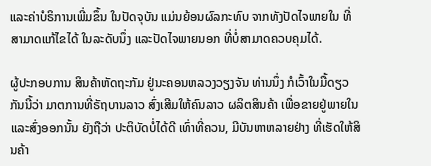ແລະຄ່າບໍຣິການເພີ່ມຂຶ້ນ ໃນປັດຈຸບັນ ແມ່ນຍ້ອນຜົລກະທົບ ຈາກທັງປັດໄຈພາຍໃນ ທີ່ສາມາດແກ້ໄຂໄດ້ ໃນລະດັບນຶ່ງ ແລະປັດໄຈພາຍນອກ ທີ່ບໍ່ສາມາດຄວບຄຸມໄດ້.

ຜູ້ປະກອບການ ສິນຄ້າຫັດຖະກັມ ຢູ່ນະຄອນຫລວງວຽງຈັນ ທ່ານນຶ່ງ ກໍເວົ້າໃນມື້ດຽວກັນນີ້ວ່າ ມາຕການທີ່ຣັຖບານລາວ ສົ່ງເສີມໃຫ້ຄົນລາວ ຜລິຕສິນຄ້າ ເພື່ອຂາຍຢູ່ພາຍໃນ ແລະສົ່ງອອກນັ້ນ ຍັງຖືວ່າ ປະຕິບັດບໍ່ໄດ້ດີ ເທົ່າທີ່ຄວນ, ມີບັນຫາຫລາຍຢ່າງ ທີ່ເຮັດໃຫ້ສິນຄ້າ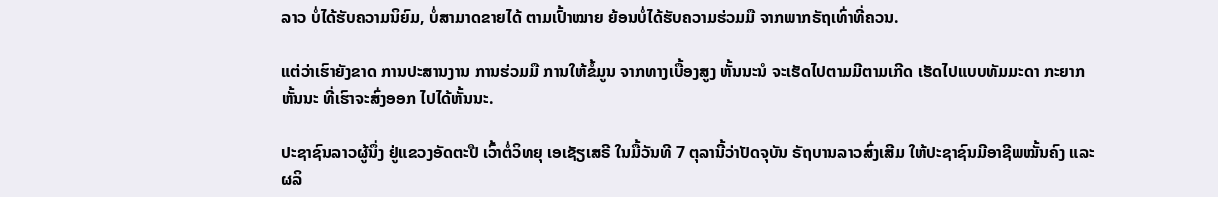ລາວ ບໍ່ໄດ້ຮັບຄວາມນິຍົມ, ບໍ່ສາມາດຂາຍໄດ້ ຕາມເປົ້າໝາຍ ຍ້ອນບໍ່ໄດ້ຮັບຄວາມຮ່ວມມື ຈາກພາກຣັຖເທົ່າທີ່ຄວນ.

ແຕ່ວ່າເຮົາຍັງຂາດ ການປະສານງານ ການຮ່ວມມື ການໃຫ້ຂໍ້ມູນ ຈາກທາງເບື້ອງສູງ ຫັ້ນນະນໍ ຈະເຮັດໄປຕາມມີຕາມເກີດ ເຮັດໄປແບບທັມມະດາ ກະຍາກຫັ້ນນະ ທີ່ເຮົາຈະສົ່ງອອກ ໄປໄດ້ຫັ້ນນະ.

ປະຊາຊົນລາວຜູ້ນຶ່ງ ຢູ່ແຂວງອັດຕະປື ເວົ້າຕໍ່ວິທຍຸ ເອເຊັຽເສຣີ ໃນມື້ວັນທີ 7 ຕຸລານີ້ວ່າປັດຈຸບັນ ຣັຖບານລາວສົ່ງເສີມ ໃຫ້ປະຊາຊົນມີອາຊີພໝັ້ນຄົງ ແລະຜລິ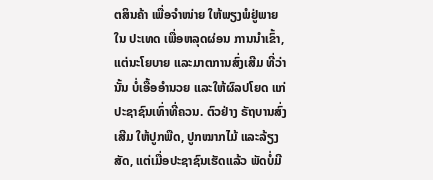ຕສິນຄ້າ ເພື່ອຈໍາໜ່າຍ ໃຫ້ພຽງພໍຢູ່ພາຍໃນ ປະເທດ ເພື່ອຫລຸດຜ່ອນ ການນໍາເຂົ້າ, ແຕ່ນະໂຍບາຍ ແລະມາຕການສົ່ງເສີມ ທີ່ວ່ານັ້ນ ບໍ່ເອື້ອອໍານວຍ ແລະໃຫ້ຜົລປໂຍດ ແກ່ປະຊາຊົນເທົ່າທີ່ຄວນ. ຕົວຢ່າງ ຣັຖບານສົ່ງເສີມ ໃຫ້ປູກພືດ, ປູກໝາກໄມ້ ແລະລ້ຽງສັດ, ແຕ່ເມື່ອປະຊາຊົນເຮັດແລ້ວ ພັດບໍ່ມີ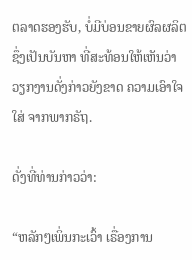ຕລາດຮອງຮັບ, ບໍ່ມີບ່ອນຂາຍຜົລຜລິຕ ຊຶ່ງເປັນບັນຫາ ທີ່ສະທ້ອນໃຫ້ເຫັນວ່າ ວຽກງານດັ່ງກ່າວຍັງຂາດ ຄວາມເອົາໃຈໃສ່ ຈາກພາກຣັຖ.

ດັ່ງທີ່ທ່ານກ່າວວ່າ:

“ຫລັກໆເພິ່ນກະເວົ້າ ເຣື່ອງການ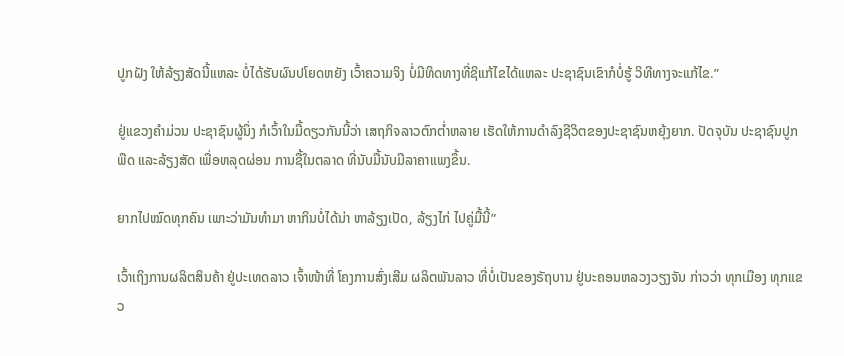ປູກຝັງ ໃຫ້ລ້ຽງສັດນີ້ແຫລະ ບໍ່ໄດ້ຮັບຜົນປໂຍດຫຍັງ ເວົ້າຄວາມຈິງ ບໍ່ມີທິດທາງທີ່ຊິແກ້ໄຂໄດ້ແຫລະ ປະຊາຊົນເຂົາກໍບໍ່ຮູ້ ວິທີທາງຈະແກ້ໄຂ.”

ຢູ່ແຂວງຄໍາມ່ວນ ປະຊາຊົນຜູ້ນຶ່ງ ກໍເວົ້າໃນມື້ດຽວກັນນີ້ວ່າ ເສຖກິຈລາວຕົກຕໍ່າຫລາຍ ເຮັດໃຫ້ການດໍາລົງຊີວິຕຂອງປະຊາຊົນຫຍຸ້ງຍາກ. ປັດຈຸບັນ ປະຊາຊົນປູກພືດ ແລະລ້ຽງສັດ ເພື່ອຫລຸດຜ່ອນ ການຊື້ໃນຕລາດ ທີ່ນັບມື້ນັບມີລາຄາແພງຂຶ້ນ.

ຍາກໄປໝົດທຸກຄົນ ເພາະວ່າມັນທໍາມາ ຫາກິນບໍ່ໄດ້ນ່າ ຫາລ້ຽງເປັດ, ລ້ຽງໄກ່ ໄປຄູ່ມື້ນີ້”

ເວົ້າເຖິງການຜລິຕສິນຄ້າ ຢູ່ປະເທດລາວ ເຈົ້າໜ້າທີ່ ໂຄງການສົ່ງເສີມ ຜລິຕພັນລາວ ທີ່ບໍ່ເປັນຂອງຣັຖບານ ຢູ່ນະຄອນຫລວງວຽງຈັນ ກ່າວວ່າ ທຸກເມືອງ ທຸກແຂວ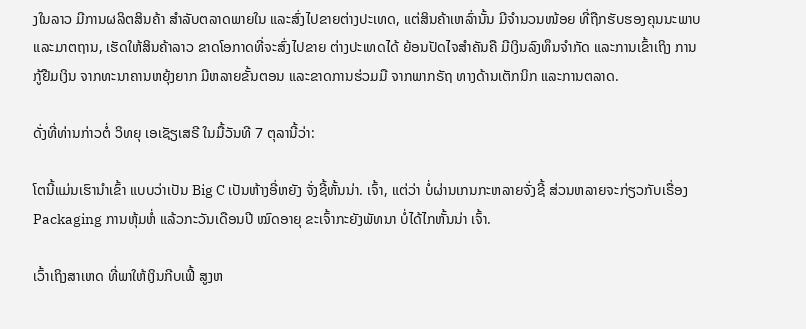ງໃນລາວ ມີການຜລິຕສິນຄ້າ ສໍາລັບຕລາດພາຍໃນ ແລະສົ່ງໄປຂາຍຕ່າງປະເທດ, ແຕ່ສິນຄ້າເຫລົ່ານັ້ນ ມີຈໍານວນໜ້ອຍ ທີ່ຖືກຮັບຮອງຄຸນນະພາບ ແລະມາຕຖານ, ເຮັດໃຫ້ສິນຄ້າລາວ ຂາດໂອກາດທີ່ຈະສົ່ງໄປຂາຍ ຕ່າງປະເທດໄດ້ ຍ້ອນປັດໄຈສໍາຄັນຄື ມີເງິນລົງທຶນຈຳກັດ ແລະການເຂົ້າເຖິງ ການກູ້ຢືມເງິນ ຈາກທະນາຄານຫຍຸ້ງຍາກ ມີຫລາຍຂັ້ນຕອນ ແລະຂາດການຮ່ວມມື ຈາກພາກຣັຖ ທາງດ້ານເຕັກນິກ ແລະການຕລາດ.

ດັ່ງທີ່ທ່ານກ່າວຕໍ່ ວິທຍຸ ເອເຊັຽເສຣີ ໃນມື້ວັນທີ 7 ຕຸລານີ້ວ່າ:

ໂຕນີ້ແມ່ນເຮົານໍາເຂົ້າ ແບບວ່າເປັນ Big C ເປັນຫ້າງອີ່ຫຍັງ ຈັ່ງຊີ້ຫັ້ນນ່າ. ເຈົ້າ, ແຕ່ວ່າ ບໍ່ຜ່ານເກນກະຫລາຍຈັ່ງຊີ້ ສ່ວນຫລາຍຈະກ່ຽວກັບເຣື່ອງ Packaging ການຫຸ້ມຫໍ່ ແລ້ວກະວັນເດືອນປີ ໝົດອາຍຸ ຂະເຈົ້າກະຍັງພັທນາ ບໍ່ໄດ້ໄກຫັ້ນນ່າ ເຈົ້າ.

ເວົ້າເຖິງສາເຫດ ທີ່ພາໃຫ້ເງິນກີບເຟີ້ ສູງຫ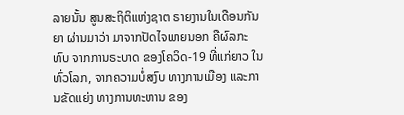ລາຍນັ້ນ ສູນສະຖິຕິແຫ່ງຊາຕ ຣາຍງານໃນເດືອນກັນຍາ ຜ່ານມາວ່າ ມາຈາກປັດໄຈພາຍນອກ ຄືຜົລກະທົບ ຈາກການຣະບາດ ຂອງໂຄວິດ-19 ທີ່ແກ່ຍາວ ໃນທົ່ວໂລກ, ຈາກຄວາມບໍ່ສງົບ ທາງການເມືອງ ແລະການຂັດແຍ່ງ ທາງການທະຫານ ຂອງ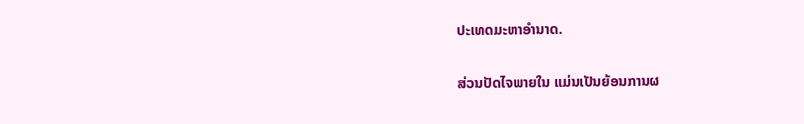ປະເທດມະຫາອໍານາດ.

ສ່ວນປັດໄຈພາຍໃນ ແມ່ນເປັນຍ້ອນການຜ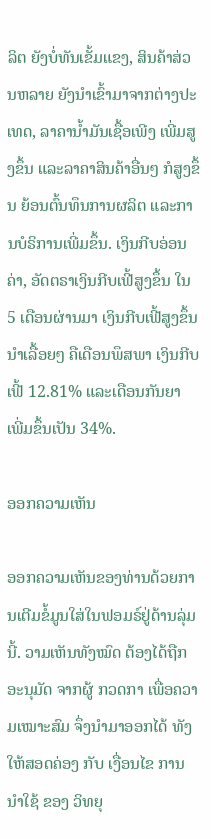ລິຕ ຍັງບໍ່ທັນເຂັ້ມແຂງ, ສິນຄ້າສ່ວນຫລາຍ ຍັງນໍາເຂົ້າມາຈາກຕ່າງປະເທດ, ລາຄານໍ້າມັນເຊື້ອເພີງ ເພີ່ມສູງຂຶ້ນ ແລະລາຄາສິນຄ້າອື່ນໆ ກໍສູງຂຶ້ນ ຍ້ອນຕົ້ນທຶນການຜລິຕ ແລະການບໍຣິການເພີ່ມຂຶ້ນ. ເງິນກີບອ່ອນຄ່າ, ອັດຕຣາເງິນກີບເຟີ້ສູງຂຶ້ນ ໃນ 5 ເດືອນຜ່ານມາ ເງິນກີບເຟີ້ສູງຂຶ້ນນໍາເລື້ອຍໆ ຄືເດືອນພຶສພາ ເງິນກີບເຟີ້ 12.81% ແລະເດືອນກັນຍາ ເພີ່ມຂຶ້ນເປັນ 34%.

ອອກຄວາມເຫັນ

ອອກຄວາມເຫັນຂອງທ່ານດ້ວຍການເຕີມຂໍ້ມູນໃສ່ໃນຟອມຣ໌ຢູ່ດ້ານລຸ່ມນີ້. ວາມເຫັນທັງໝົດ ຕ້ອງໄດ້ຖືກ ອະນຸມັດ ຈາກຜູ້ ກວດກາ ເພື່ອຄວາມເໝາະສົມ ຈຶ່ງນໍາມາອອກໄດ້ ທັງໃຫ້ສອດຄ່ອງ ກັບ ເງື່ອນໄຂ ການນຳໃຊ້ ຂອງ ວິທຍຸ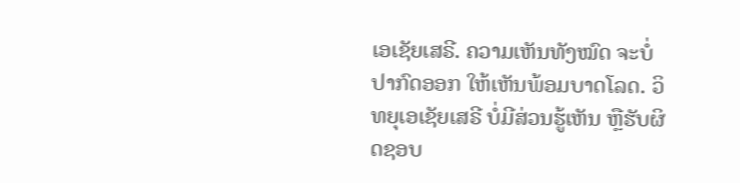ເອເຊັຍເສຣີ. ຄວາມເຫັນທັງໝົດ ຈະບໍ່ປາກົດອອກ ໃຫ້ເຫັນພ້ອມບາດໂລດ. ວິທຍຸເອເຊັຍເສຣີ ບໍ່ມີສ່ວນຮູ້ເຫັນ ຫຼືຮັບຜິດຊອບ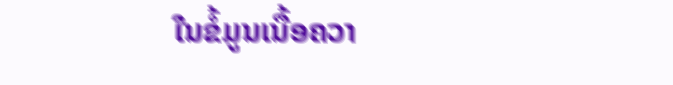ໃນຂໍ້ມູນເນື້ອຄວາ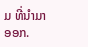ມ ທີ່ນໍາມາອອກ.